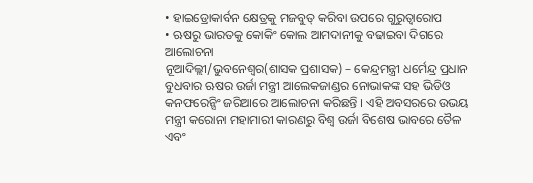• ହାଇଡ୍ରୋକାର୍ବନ କ୍ଷେତ୍ରକୁ ମଜବୁତ୍ କରିବା ଉପରେ ଗୁରୁତ୍ୱାରୋପ
• ଋଷରୁ ଭାରତକୁ କୋକିଂ କୋଲ ଆମଦାନୀକୁ ବଢାଇବା ଦିଗରେ ଆଲୋଚନା
ନୂଆଦିଲ୍ଲୀ/ଭୁବନେଶ୍ୱର(ଶାସକ ପ୍ରଶାସକ) – କେନ୍ଦ୍ରମନ୍ତ୍ରୀ ଧର୍ମେନ୍ଦ୍ର ପ୍ରଧାନ ବୁଧବାର ଋଷର ଉର୍ଜା ମନ୍ତ୍ରୀ ଆଲେକଜାଣ୍ଡର ନୋଭାକଙ୍କ ସହ ଭିଡିଓ କନଫରେନ୍ସିଂ ଜରିଆରେ ଆଲୋଚନା କରିଛନ୍ତି । ଏହି ଅବସରରେ ଉଭୟ ମନ୍ତ୍ରୀ କରୋନା ମହାମାରୀ କାରଣରୁ ବିଶ୍ୱ ଉର୍ଜା ବିଶେଷ ଭାବରେ ତୈଳ ଏବଂ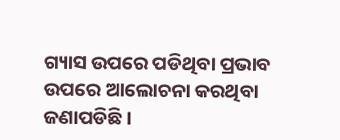ଗ୍ୟାସ ଉପରେ ପଡିଥିବା ପ୍ରଭାବ ଉପରେ ଆଲୋଚନା କରଥିବା ଜଣାପଡିଛି ।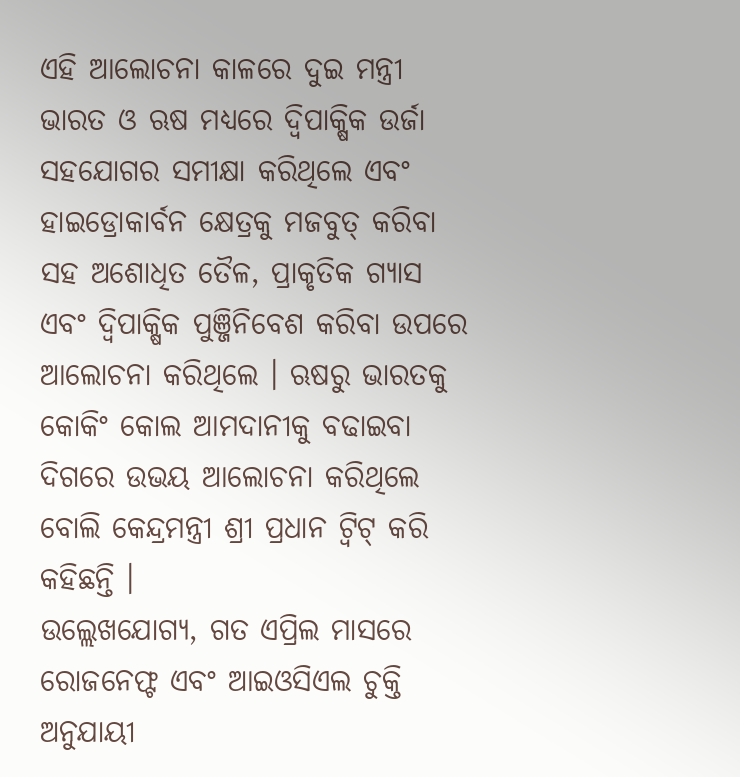ଏହି ଆଲୋଚନା କାଳରେ ଦୁଇ ମନ୍ତ୍ରୀ ଭାରତ ଓ ଋଷ ମଧ୍ୟରେ ଦ୍ୱିପାକ୍ଷିକ ଉର୍ଜା ସହଯୋଗର ସମୀକ୍ଷା କରିଥିଲେ ଏବଂ ହାଇଡ୍ରୋକାର୍ବନ କ୍ଷେତ୍ରକୁ ମଜବୁତ୍ କରିବା ସହ ଅଶୋଧିତ ତୈଳ, ପ୍ରାକୃତିକ ଗ୍ୟାସ ଏବଂ ଦ୍ୱିପାକ୍ଷିକ ପୁଞ୍ଜିନିବେଶ କରିବା ଉପରେ ଆଲୋଚନା କରିଥିଲେ । ଋଷରୁ ଭାରତକୁ କୋକିଂ କୋଲ ଆମଦାନୀକୁ ବଢାଇବା ଦିଗରେ ଉଭୟ ଆଲୋଚନା କରିଥିଲେ ବୋଲି କେନ୍ଦ୍ରମନ୍ତ୍ରୀ ଶ୍ରୀ ପ୍ରଧାନ ଟ୍ୱିଟ୍ କରି କହିଛନ୍ତି ।
ଉଲ୍ଲେଖଯୋଗ୍ୟ, ଗତ ଏପ୍ରିଲ ମାସରେ ରୋଜନେଫ୍ଟ ଏବଂ ଆଇଓସିଏଲ ଚୁକ୍ତି ଅନୁଯାୟୀ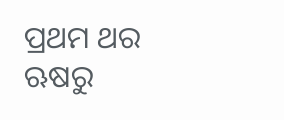ପ୍ରଥମ ଥର ଋଷରୁ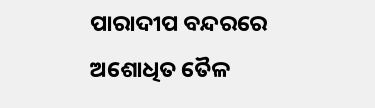ପାରାଦୀପ ବନ୍ଦରରେ ଅଶୋଧିତ ତୈଳ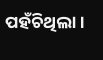ପହଁଚିଥିଲା ।